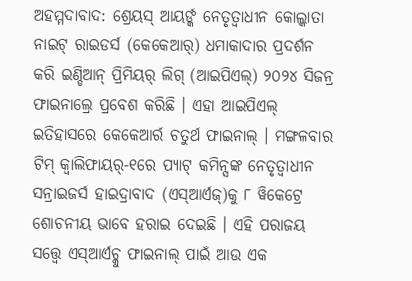ଅହମ୍ମଦାବାଦ: ଶ୍ରେୟସ୍ ଆୟର୍ଙ୍କ ନେତୃତ୍ୱାଧୀନ କୋଲ୍କାତା ନାଇଟ୍ ରାଇଡର୍ସ (କେକେଆର୍) ଧମାକାଦାର ପ୍ରଦର୍ଶନ କରି ଇଣ୍ଡିଆନ୍ ପ୍ରିମିୟର୍ ଲିଗ୍ (ଆଇପିଏଲ୍) ୨୦୨୪ ସିଜନ୍ର ଫାଇନାଲ୍ରେ ପ୍ରବେଶ କରିଛି । ଏହା ଆଇପିଏଲ୍ ଇତିହାସରେ କେକେଆର୍ର ଚତୁର୍ଥ ଫାଇନାଲ୍ । ମଙ୍ଗଳବାର ଟିମ୍ କ୍ୱାଲିଫାୟର୍-୧ରେ ପ୍ୟାଟ୍ କମିନ୍ସଙ୍କ ନେତୃତ୍ୱାଧୀନ ସନ୍ରାଇଜର୍ସ ହାଇଦ୍ରାବାଦ (ଏସ୍ଆର୍ଏଜ୍)କୁ ୮ ୱିକେଟ୍ରେ ଶୋଚନୀୟ ଭାବେ ହରାଇ ଦେଇଛି । ଏହି ପରାଜୟ ସତ୍ତ୍ୱେ ଏସ୍ଆର୍ଏଚ୍କୁ ଫାଇନାଲ୍ ପାଇଁ ଆଉ ଏକ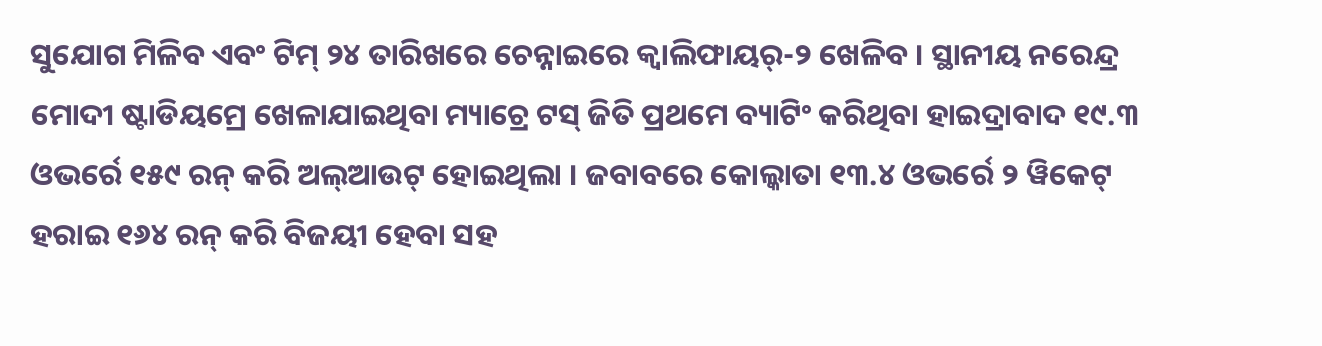ସୁଯୋଗ ମିଳିବ ଏବଂ ଟିମ୍ ୨୪ ତାରିଖରେ ଚେନ୍ନାଇରେ କ୍ୱାଲିଫାୟର୍-୨ ଖେଳିବ । ସ୍ଥାନୀୟ ନରେନ୍ଦ୍ର ମୋଦୀ ଷ୍ଟାଡିୟମ୍ରେ ଖେଳାଯାଇଥିବା ମ୍ୟାଚ୍ରେ ଟସ୍ ଜିତି ପ୍ରଥମେ ବ୍ୟାଟିଂ କରିଥିବା ହାଇଦ୍ରାବାଦ ୧୯.୩ ଓଭର୍ରେ ୧୫୯ ରନ୍ କରି ଅଲ୍ଆଉଟ୍ ହୋଇଥିଲା । ଜବାବରେ କୋଲ୍କାତା ୧୩.୪ ଓଭର୍ରେ ୨ ୱିକେଟ୍ ହରାଇ ୧୬୪ ରନ୍ କରି ବିଜୟୀ ହେବା ସହ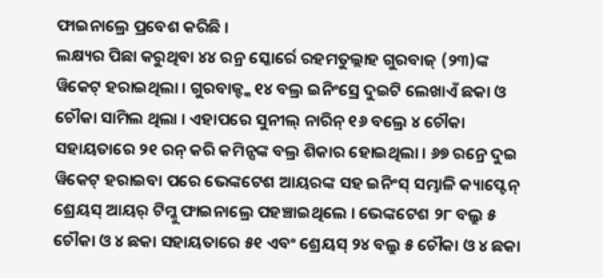ଫାଇନାଲ୍ରେ ପ୍ରବେଶ କରିଛି ।
ଲକ୍ଷ୍ୟର ପିଛା କରୁଥିବା ୪୪ ରନ୍ର ସ୍କୋର୍ରେ ରହମତୁଲ୍ଲାହ ଗୁରବାଜ୍ (୨୩)ଙ୍କ ୱିକେଟ୍ ହରାଇଥିଲା । ଗୁରବାଜ୍ଙ୍କ ୧୪ ବଲ୍ର ଇନିଂସ୍ରେ ଦୁଇଟି ଲେଖାଏଁ ଛକା ଓ ଚୌକା ସାମିଲ ଥିଲା । ଏହାପରେ ସୁନୀଲ୍ ନାରିନ୍ ୧୬ ବଲ୍ରେ ୪ ଚୌକା ସହାୟତାରେ ୨୧ ରନ୍ କରି କମିନ୍ସଙ୍କ ବଲ୍ର ଶିକାର ହୋଇଥିଲା । ୬୭ ରନ୍ରେ ଦୁଇ ୱିକେଟ୍ ହରାଇବା ପରେ ଭେଙ୍କଟେଶ ଆୟରଙ୍କ ସହ ଇନିଂସ୍ ସମ୍ଭାଳି କ୍ୟାପ୍ଟେନ୍ ଶ୍ରେୟସ୍ ଆୟର୍ ଟିମ୍କୁ ଫାଇନାଲ୍ରେ ପହଞ୍ଚାଇଥିଲେ । ଭେଙ୍କଟେଶ ୨୮ ବଲ୍ରୁ ୫ ଚୌକା ଓ ୪ ଛକା ସହାୟତାରେ ୫୧ ଏବଂ ଶ୍ରେୟସ୍ ୨୪ ବଲ୍ରୁ ୫ ଚୌକା ଓ ୪ ଛକା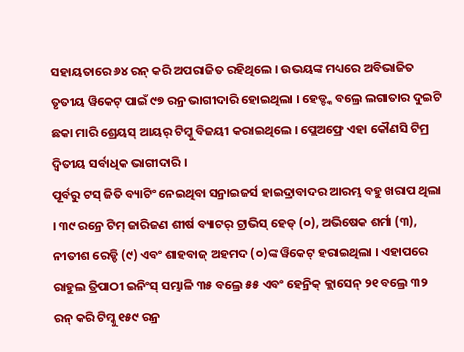ସହାୟତାରେ ୬୪ ରନ୍ କରି ଅପରାଜିତ ରହିଥିଲେ । ଉଭୟଙ୍କ ମଧ୍ୟରେ ଅବିଭାଜିତ ତୃତୀୟ ୱିକେଟ୍ ପାଇଁ ୯୭ ରନ୍ର ଭାଗୀଦାରି ହୋଇଥିଲା । ହେଡ୍ଙ୍କ ବଲ୍ରେ ଲଗାତାର ଦୁଇଟି ଛକା ମାରି ଶ୍ରେୟସ୍ ଆୟର୍ ଟିମ୍କୁ ବିଜୟୀ କରାଇଥିଲେ । ପ୍ଲେଅଫ୍ରେ ଏହା କୌଣସି ଟିମ୍ର ଦ୍ୱିତୀୟ ସର୍ବାଧିକ ଭାଗୀଦାରି ।
ପୂର୍ବରୁ ଟସ୍ ଜିତି ବ୍ୟାଟିଂ ନେଇଥିବା ସନ୍ରାଇଜର୍ସ ହାଇଦ୍ରାବାଦର ଆରମ୍ଭ ବହୁ ଖରାପ ଥିଲା । ୩୯ ରନ୍ରେ ଟିମ୍ ଜାରିଜଣ ଶୀର୍ଷ ବ୍ୟାଟର୍ ଟ୍ରାଭିସ୍ ହେଡ୍ (୦), ଅଭିଷେକ ଶର୍ମା (୩), ନୀତୀଶ ରେଡ୍ଡି (୯) ଏବଂ ଶାହବାଜ୍ ଅହମଦ (୦)ଙ୍କ ୱିକେଟ୍ ହରାଇଥିଲା । ଏହାପରେ ରାହୁଲ ତ୍ରିପାଠୀ ଇନିଂସ୍ ସମ୍ଭାଳି ୩୫ ବଲ୍ରେ ୫୫ ଏବଂ ହେନ୍ରିକ୍ କ୍ଲାସେନ୍ ୨୧ ବଲ୍ରେ ୩୨ ରନ୍ କରି ଟିମ୍କୁ ୧୫୯ ରନ୍ର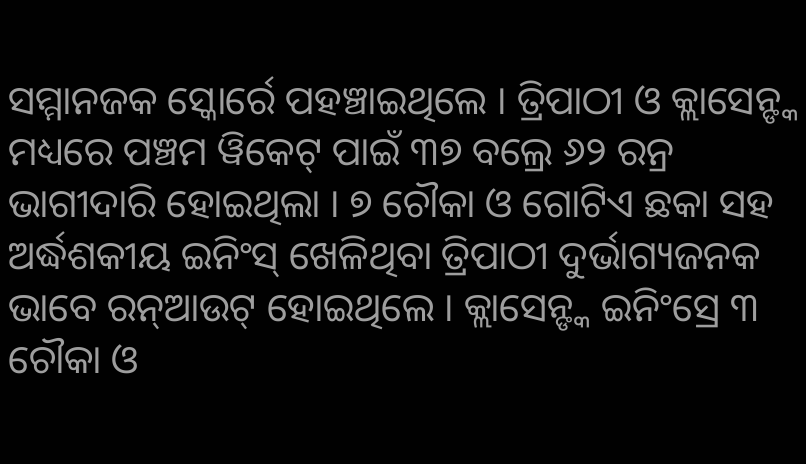ସମ୍ମାନଜକ ସ୍କୋର୍ରେ ପହଞ୍ଚାଇଥିଲେ । ତ୍ରିପାଠୀ ଓ କ୍ଲାସେନ୍ଙ୍କ ମଧ୍ୟରେ ପଞ୍ଚମ ୱିକେଟ୍ ପାଇଁ ୩୭ ବଲ୍ରେ ୬୨ ରନ୍ର ଭାଗୀଦାରି ହୋଇଥିଲା । ୭ ଚୌକା ଓ ଗୋଟିଏ ଛକା ସହ ଅର୍ଦ୍ଧଶକୀୟ ଇନିଂସ୍ ଖେଳିଥିବା ତ୍ରିପାଠୀ ଦୁର୍ଭାଗ୍ୟଜନକ ଭାବେ ରନ୍ଆଉଟ୍ ହୋଇଥିଲେ । କ୍ଲାସେନ୍ଙ୍କ ଇନିଂସ୍ରେ ୩ ଚୌକା ଓ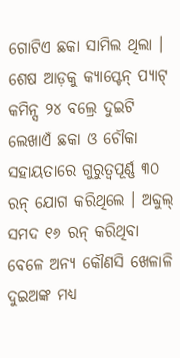ଗୋଟିଏ ଛକା ସାମିଲ ଥିଲା । ଶେଷ ଆଡ଼କୁ କ୍ୟାପ୍ଟେନ୍ ପ୍ୟାଟ୍ କମିନ୍ସ ୨୪ ବଲ୍ରେ ଦୁଇଟି ଲେଖାଏଁ ଛକା ଓ ଚୌକା ସହାୟତାରେ ଗୁରୁତ୍ୱପୂର୍ଣ୍ଣ ୩୦ ରନ୍ ଯୋଗ କରିଥିଲେ । ଅବ୍ଦୁଲ୍ ସମଦ ୧୬ ରନ୍ କରିଥିବା ବେଳେ ଅନ୍ୟ କୌଣସି ଖେଳାଳି ଦୁଇଅଙ୍କ ମଧ୍ୟ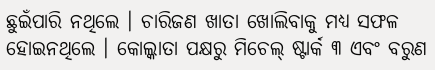ଛୁଇଁପାରି ନଥିଲେ । ଚାରିଜଣ ଖାତା ଖୋଲିବାକୁ ମଧ୍ୟ ସଫଳ ହୋଇନଥିଲେ । କୋଲ୍କାତା ପକ୍ଷରୁ ମିଚେଲ୍ ଷ୍ଟାର୍କ ୩ ଏବଂ ବରୁଣ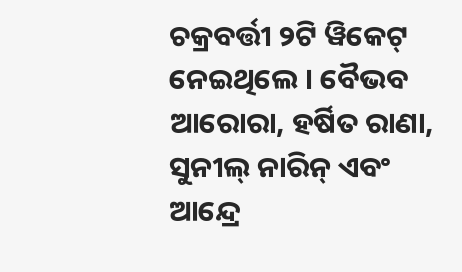ଚକ୍ରବର୍ତ୍ତୀ ୨ଟି ୱିକେଟ୍ ନେଇଥିଲେ । ବୈଭବ ଆରୋରା, ହର୍ଷିତ ରାଣା, ସୁନୀଲ୍ ନାରିନ୍ ଏବଂ ଆନ୍ଦ୍ରେ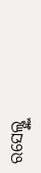ରସେଲ୍ଙ୍କୁ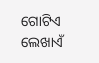ଗୋଟିଏ ଲେଖାଏଁ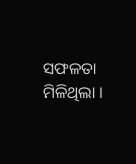ସଫଳତା ମିଳିଥିଲା ।